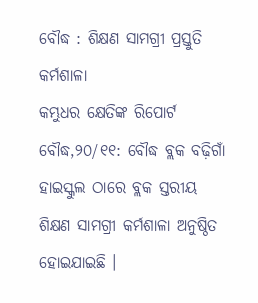ବୌଦ୍ଧ : ଶିକ୍ଷଣ ସାମଗ୍ରୀ ପ୍ରସ୍ତୁତି କର୍ମଶାଳା
କମ୍ଭୁଧର କ୍ଷେତିଙ୍କ ରିପୋର୍ଟ
ବୌଦ୍ଧ,୨୦/୧୧: ବୌଦ୍ଧ ବ୍ଲକ ବଢ଼ିଗାଁ ହାଇସ୍କୁଲ ଠାରେ ବ୍ଲକ ସ୍ତରୀୟ ଶିକ୍ଷଣ ସାମଗ୍ରୀ କର୍ମଶାଳା ଅନୁଷ୍ଠିତ ହୋଇଯାଇଛି ।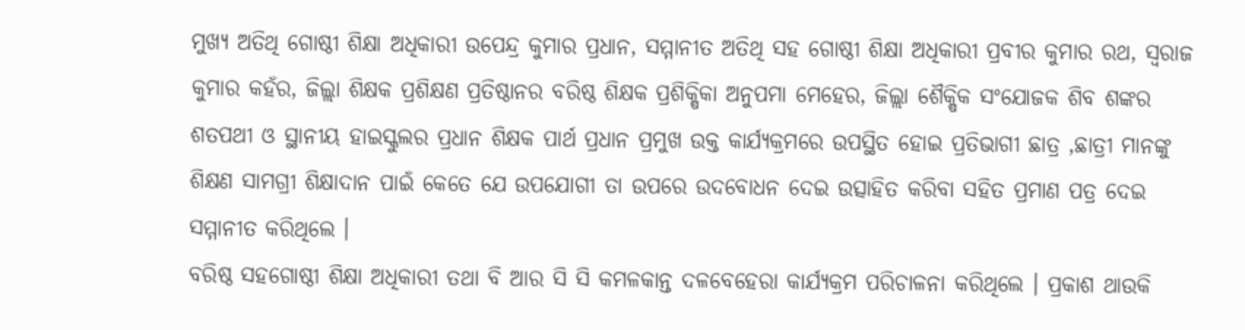ମୁଖ୍ୟ ଅତିଥି ଗୋଷ୍ଠୀ ଶିକ୍ଷା ଅଧିକାରୀ ଉପେନ୍ଦ୍ର କୁମାର ପ୍ରଧାନ, ସମ୍ମାନୀତ ଅତିଥି ସହ ଗୋଷ୍ଠୀ ଶିକ୍ଷା ଅଧିକାରୀ ପ୍ରବୀର କୁମାର ରଥ, ସ୍ୱରାଜ କୁମାର କହଁର, ଜିଲ୍ଲା ଶିକ୍ଷକ ପ୍ରଶିକ୍ଷଣ ପ୍ରତିଷ୍ଠାନର ବରିଷ୍ଠ ଶିକ୍ଷକ ପ୍ରଶିକ୍ଷିକା ଅନୁପମା ମେହେର, ଜିଲ୍ଲା ଶୈକ୍ଷିକ ସଂଯୋଜକ ଶିବ ଶଙ୍କର ଶତପଥୀ ଓ ସ୍ଥାନୀୟ ହାଇସ୍କୁଲର ପ୍ରଧାନ ଶିକ୍ଷକ ପାର୍ଥ ପ୍ରଧାନ ପ୍ରମୁଖ ଉକ୍ତ କାର୍ଯ୍ୟକ୍ରମରେ ଉପସ୍ଥିତ ହୋଇ ପ୍ରତିଭାଗୀ ଛାତ୍ର ,ଛାତ୍ରୀ ମାନଙ୍କୁ ଶିକ୍ଷଣ ସାମଗ୍ରୀ ଶିକ୍ଷାଦାନ ପାଇଁ କେତେ ଯେ ଉପଯୋଗୀ ତା ଉପରେ ଉଦବୋଧନ ଦେଇ ଉତ୍ସାହିତ କରିବା ସହିତ ପ୍ରମାଣ ପତ୍ର ଦେଇ ସମ୍ମାନୀତ କରିଥିଲେ ।
ବରିଷ୍ଠ ସହଗୋଷ୍ଠୀ ଶିକ୍ଷା ଅଧିକାରୀ ତଥା ବି ଆର ସି ସି କମଳକାନ୍ତ ଦଳବେହେରା କାର୍ଯ୍ୟକ୍ରମ ପରିଚାଳନା କରିଥିଲେ । ପ୍ରକାଶ ଥାଉକି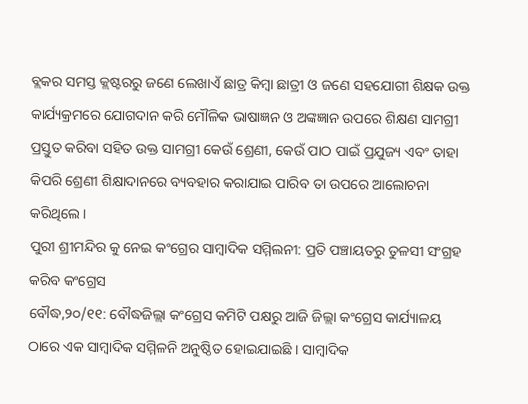ବ୍ଲକର ସମସ୍ତ କ୍ଲଷ୍ଟରରୁ ଜଣେ ଲେଖାଏଁ ଛାତ୍ର କିମ୍ବା ଛାତ୍ରୀ ଓ ଜଣେ ସହଯୋଗୀ ଶିକ୍ଷକ ଉକ୍ତ କାର୍ଯ୍ୟକ୍ରମରେ ଯୋଗଦାନ କରି ମୌଳିକ ଭାଷାଜ୍ଞନ ଓ ଅଙ୍କଜ୍ଞାନ ଉପରେ ଶିକ୍ଷଣ ସାମଗ୍ରୀ ପ୍ରସ୍ତୁତ କରିବା ସହିତ ଉକ୍ତ ସାମଗ୍ରୀ କେଉଁ ଶ୍ରେଣୀ, କେଉଁ ପାଠ ପାଇଁ ପ୍ରଯୁଜ୍ୟ ଏବଂ ତାହା କିପରି ଶ୍ରେଣୀ ଶିକ୍ଷାଦାନରେ ବ୍ୟବହାର କରାଯାଇ ପାରିବ ତା ଉପରେ ଆଲୋଚନା କରିଥିଲେ ।
ପୁରୀ ଶ୍ରୀମନ୍ଦିର କୁ ନେଇ କଂଗ୍ରେର ସାମ୍ବାଦିକ ସମ୍ମିଲନୀ: ପ୍ରତି ପଞ୍ଚାୟତରୁ ତୁଳସୀ ସଂଗ୍ରହ କରିବ କଂଗ୍ରେସ
ବୌଦ୍ଧ,୨୦/୧୧: ବୌଦ୍ଧଜିଲ୍ଲା କଂଗ୍ରେସ କମିଟି ପକ୍ଷରୁ ଆଜି ଜିଲ୍ଲା କଂଗ୍ରେସ କାର୍ଯ୍ୟାଳୟ ଠାରେ ଏକ ସାମ୍ବାଦିକ ସମ୍ମିଳନି ଅନୁଷ୍ଠିତ ହୋଇଯାଇଛି । ସାମ୍ବାଦିକ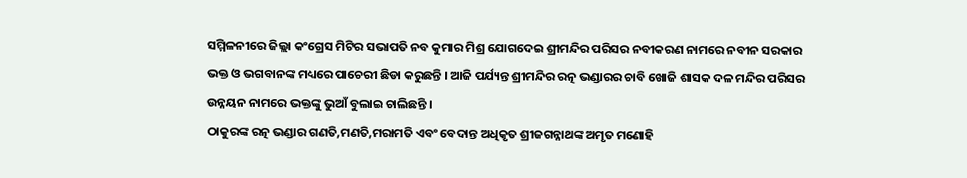ସମ୍ମିଳନୀରେ ଜିଲ୍ଲା କଂଗ୍ରେସ ମିଟିର ସଭାପତି ନବ କୁମାର ମିଶ୍ର ଯୋଗଦେଇ ଶ୍ରୀମନ୍ଦିର ପରିସର ନବୀକରଣ ନାମରେ ନବୀନ ସରକାର ଭକ୍ତ ଓ ଭଗବାନଙ୍କ ମଧ୍ୟରେ ପାଚେରୀ ଛିଡା କରୁଛନ୍ତି । ଆଜି ପର୍ଯ୍ୟନ୍ତ ଶ୍ରୀମନ୍ଦିର ରତ୍ନ ଭଣ୍ଡାରର ଚାବି ଖୋଜି ଶାସକ ଦଳ ମନ୍ଦିର ପରିସର ଉନ୍ନୟନ ନାମରେ ଭକ୍ତଙ୍କୁ ଭୁଆଁ ବୁଲାଇ ଚାଲିଛନ୍ତି ।
ଠାକୁରଙ୍କ ରତ୍ନ ଭଣ୍ଡାର ଗଣତି,ମଣତି,ମରାମତି ଏବଂ ବେଦାନ୍ତ ଅଧିକୃତ ଶ୍ରୀଜଗନ୍ନାଥଙ୍କ ଅମୃତ ମଣୋହି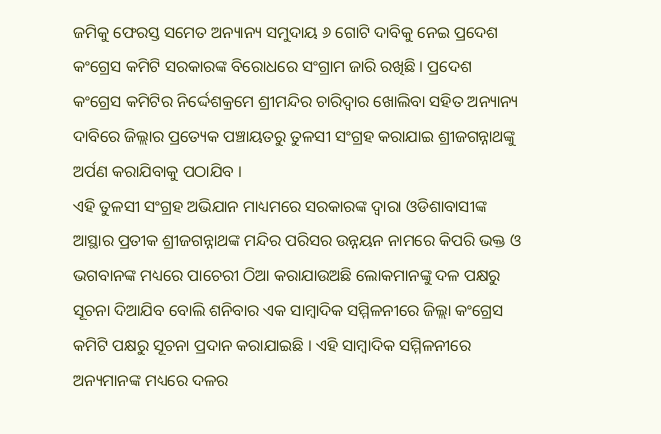ଜମିକୁ ଫେରସ୍ତ ସମେତ ଅନ୍ୟାନ୍ୟ ସମୁଦାୟ ୬ ଗୋଟି ଦାବିକୁ ନେଇ ପ୍ରଦେଶ କଂଗ୍ରେସ କମିଟି ସରକାରଙ୍କ ବିରୋଧରେ ସଂଗ୍ରାମ ଜାରି ରଖିଛି । ପ୍ରଦେଶ କଂଗ୍ରେସ କମିଟିର ନିର୍ଦ୍ଦେଶକ୍ରମେ ଶ୍ରୀମନ୍ଦିର ଚାରିଦ୍ୱାର ଖୋଲିବା ସହିତ ଅନ୍ୟାନ୍ୟ ଦାବିରେ ଜିଲ୍ଲାର ପ୍ରତ୍ୟେକ ପଞ୍ଚାୟତରୁ ତୁଳସୀ ସଂଗ୍ରହ କରାଯାଇ ଶ୍ରୀଜଗନ୍ନାଥଙ୍କୁ ଅର୍ପଣ କରାଯିବାକୁ ପଠାଯିବ ।
ଏହି ତୁଳସୀ ସଂଗ୍ରହ ଅଭିଯାନ ମାଧ୍ୟମରେ ସରକାରଙ୍କ ଦ୍ୱାରା ଓଡିଶାବାସୀଙ୍କ ଆସ୍ଥାର ପ୍ରତୀକ ଶ୍ରୀଜଗନ୍ନାଥଙ୍କ ମନ୍ଦିର ପରିସର ଉନ୍ନୟନ ନାମରେ କିପରି ଭକ୍ତ ଓ ଭଗବାନଙ୍କ ମଧ୍ୟରେ ପାଚେରୀ ଠିଆ କରାଯାଉଅଛି ଲୋକମାନଙ୍କୁ ଦଳ ପକ୍ଷରୁ ସୂଚନା ଦିଆଯିବ ବୋଲି ଶନିବାର ଏକ ସାମ୍ବାଦିକ ସମ୍ମିଳନୀରେ ଜିଲ୍ଲା କଂଗ୍ରେସ କମିଟି ପକ୍ଷରୁ ସୂଚନା ପ୍ରଦାନ କରାଯାଇଛି । ଏହି ସାମ୍ବାଦିକ ସମ୍ମିଳନୀରେ ଅନ୍ୟମାନଙ୍କ ମଧ୍ୟରେ ଦଳର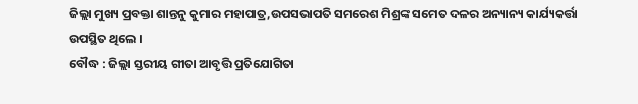ଜିଲ୍ଲା ମୁଖ୍ୟ ପ୍ରବକ୍ତା ଶାନ୍ତନୁ କୁମାର ମହାପାତ୍ର,ଉପସଭାପତି ସମରେଶ ମିଶ୍ରଙ୍କ ସମେତ ଦଳର ଅନ୍ୟାନ୍ୟ କାର୍ଯ୍ୟକର୍ତ୍ତା ଉପସ୍ଥିତ ଥିଲେ ।
ବୌଦ୍ଧ : ଜିଲ୍ଲା ସ୍ତରୀୟ ଗୀତା ଆବୃତ୍ତି ପ୍ରତିଯୋଗିତା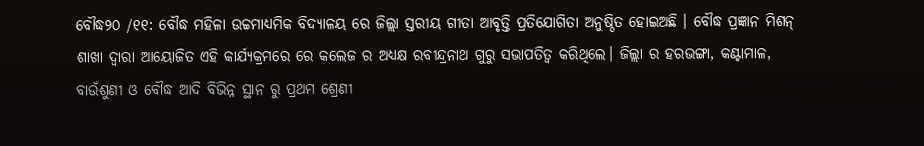ବୌଦ୍ଧ୨୦ /୧୧: ବୌଦ୍ଧ ମହିଳା ଉଚ୍ଚମାଧ୍ୟମିକ ବିଦ୍ୟାଳୟ ରେ ଜିଲ୍ଲା ସ୍ତରୀୟ ଗୀତା ଆବୃତ୍ତି ପ୍ରତିଯୋଗିତା ଅନୁଷ୍ଠିତ ହୋଇଅଛି । ବୌଦ୍ଧ ପ୍ରଜ୍ଞାନ ମିଶନ୍ ଶାଖା ଦ୍ବାରା ଆୟୋଜିତ ଏହି କାର୍ଯ୍ୟକ୍ରମରେ ରେ କଲେଜ ର ଅଧ୍ୟକ୍ଷ ରବୀନ୍ଦ୍ରନାଥ ଗୁରୁ ସଭାପତିତ୍ବ କରିଥିଲେ। ଜିଲ୍ଲା ର ହରଭଙ୍ଗା, କଣ୍ଟାମାଳ, ବାଉଁଶୁଣୀ ଓ ବୌଦ୍ଧ ଆଦି ବିଭିନ୍ନ ସ୍ଥାନ ରୁ ପ୍ରଥମ ଶ୍ରେଣୀ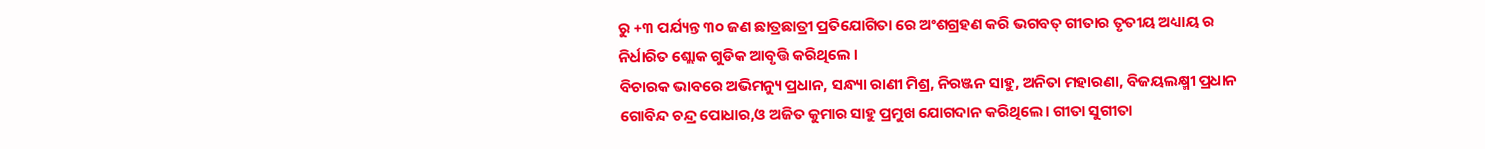ରୁ +୩ ପର୍ଯ୍ୟନ୍ତ ୩୦ ଜଣ ଛାତ୍ରଛାତ୍ରୀ ପ୍ରତିଯୋଗିତା ରେ ଅଂଶଗ୍ରହଣ କରି ଭଗବତ୍ ଗୀତାର ତୃତୀୟ ଅଧ୍ୟାୟ ର ନିର୍ଧାରିତ ଶ୍ଲୋକ ଗୁଡିକ ଆବୃତ୍ତି କରିଥିଲେ ।
ବିଚାରକ ଭାବରେ ଅଭିମନ୍ୟୁ ପ୍ରଧାନ, ସନ୍ଧ୍ୟା ରାଣୀ ମିଶ୍ର, ନିରଞ୍ଜନ ସାହୁ, ଅନିତା ମହାରଣା, ବିଜୟଲକ୍ଷ୍ମୀ ପ୍ରଧାନ ଗୋବିନ୍ଦ ଚନ୍ଦ୍ର ପୋଧାର,ଓ ଅଜିତ କୁମାର ସାହୁ ପ୍ରମୁଖ ଯୋଗଦାନ କରିଥିଲେ। ଗୀତା ସୁଗୀତା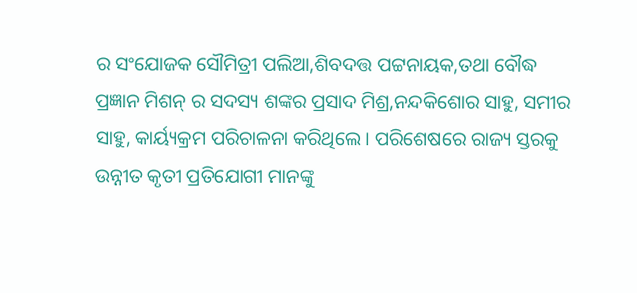ର ସଂଯୋଜକ ସୌମିତ୍ରୀ ପଲିଆ,ଶିବଦତ୍ତ ପଟ୍ଟନାୟକ,ତଥା ବୌଦ୍ଧ ପ୍ରଜ୍ଞାନ ମିଶନ୍ ର ସଦସ୍ୟ ଶଙ୍କର ପ୍ରସାଦ ମିଶ୍ର,ନନ୍ଦକିଶୋର ସାହୁ, ସମୀର ସାହୁ, କାର୍ୟ୍ୟକ୍ରମ ପରିଚାଳନା କରିଥିଲେ । ପରିଶେଷରେ ରାଜ୍ୟ ସ୍ତରକୁ ଉନ୍ନୀତ କୃତୀ ପ୍ରତିଯୋଗୀ ମାନଙ୍କୁ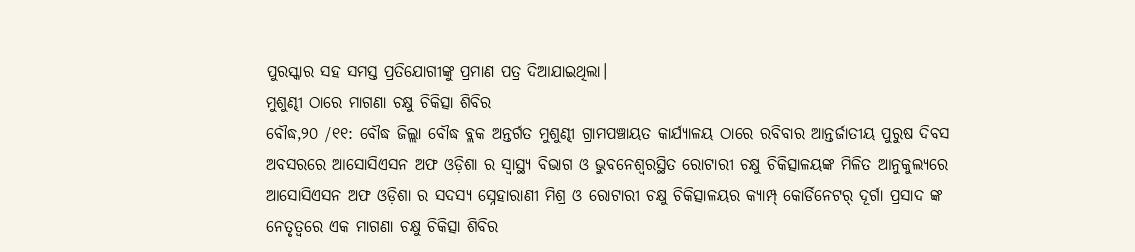ପୁରସ୍କାର ସହ ସମସ୍ତ ପ୍ରତିଯୋଗୀଙ୍କୁ ପ୍ରମାଣ ପତ୍ର ଦିଆଯାଇଥିଲା।
ମୁଶୁଣ୍ଢୀ ଠାରେ ମାଗଣା ଚକ୍ଷୁ ଚିକିତ୍ସା ଶିବିର
ବୌଦ୍ଧ,୨୦ /୧୧: ବୌଦ୍ଧ ଜିଲ୍ଲା ବୌଦ୍ଧ ବ୍ଲକ ଅନ୍ତର୍ଗତ ମୁଶୁଣ୍ଢୀ ଗ୍ରାମପଞ୍ଚାୟତ କାର୍ଯ୍ୟାଳୟ ଠାରେ ରବିବାର ଆନ୍ତର୍ଜାତୀୟ ପୁରୁଷ ଦିବସ ଅବସରରେ ଆସୋସିଏସନ ଅଫ ଓଡ଼ିଶା ର ସ୍ଵାସ୍ଥ୍ୟ ବିଭାଗ ଓ ଭୁବନେଶ୍ୱରସ୍ଥିତ ରୋଟାରୀ ଚକ୍ଷୁ ଚିକିତ୍ସାଳୟଙ୍କ ମିଳିତ ଆନୁକୁଲ୍ୟରେ ଆସୋସିଏସନ ଅଫ ଓଡ଼ିଶା ର ସଦସ୍ୟ ସ୍ନେହାରାଣୀ ମିଶ୍ର ଓ ରୋଟାରୀ ଚକ୍ଷୁ ଚିକିତ୍ସାଳୟର କ୍ୟାମ୍ପ୍ କୋର୍ଡିନେଟର୍ ଦୂର୍ଗା ପ୍ରସାଦ ଙ୍କ ନେତୃତ୍ବରେ ଏକ ମାଗଣା ଚକ୍ଷୁ ଚିକିତ୍ସା ଶିବିର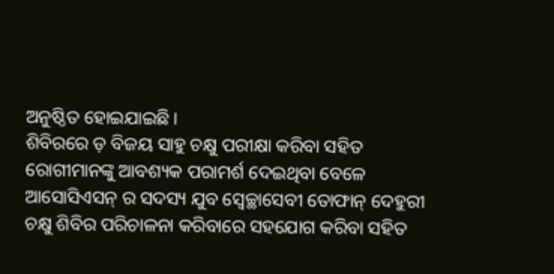ଅନୁଷ୍ଠିତ ହୋଇଯାଇଛି ।
ଶିବିରରେ ଡ଼ ବିଜୟ ସାହୁ ଚକ୍ଷୁ ପରୀକ୍ଷା କରିବା ସହିତ ରୋଗୀମାନଙ୍କୁ ଆବଶ୍ୟକ ପରାମର୍ଶ ଦେଇଥିବା ବେଳେ ଆସୋସିଏସନ୍ ର ସଦସ୍ୟ ଯୁବ ସ୍ଵେଚ୍ଛାସେବୀ ତୋଫାନ୍ ଦେହୁରୀ ଚକ୍ଷୁ ଶିବିର ପରିଚାଳନା କରିବାରେ ସହଯୋଗ କରିବା ସହିତ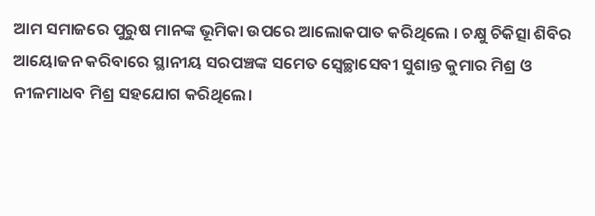ଆମ ସମାଜରେ ପୁରୁଷ ମାନଙ୍କ ଭୂମିକା ଉପରେ ଆଲୋକପାତ କରିଥିଲେ । ଚକ୍ଷୁ ଚିକିତ୍ସା ଶିବିର ଆୟୋଜନ କରିବାରେ ସ୍ଥାନୀୟ ସରପଞ୍ଚଙ୍କ ସମେତ ସ୍ଵେଚ୍ଛାସେବୀ ସୁଶାନ୍ତ କୁମାର ମିଶ୍ର ଓ ନୀଳମାଧବ ମିଶ୍ର ସହଯୋଗ କରିଥିଲେ।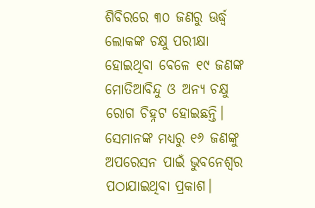ଶିବିରରେ ୩୦ ଜଣରୁ ଊର୍ଦ୍ଧ୍ବ ଲୋକଙ୍କ ଚକ୍ଷୁ ପରୀକ୍ଷା ହୋଇଥିବା ବେଳେ ୧୯ ଜଣଙ୍କ ମୋତିଆବିନ୍ଦୁ ଓ ଅନ୍ୟ ଚକ୍ଷୁ ରୋଗ ଚିହ୍ନଟ ହୋଇଛନ୍ତି। ସେମାନଙ୍କ ମଧ୍ୟରୁ ୧୬ ଜଣଙ୍କୁ ଅପରେସନ ପାଇଁ ଭୁବନେଶ୍ୱର ପଠାଯାଇଥିବା ପ୍ରକାଶ।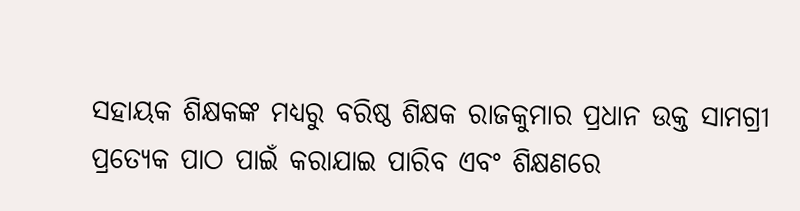ସହାୟକ ଶିକ୍ଷକଙ୍କ ମଧ୍ୟରୁ ବରିଷ୍ଠ ଶିକ୍ଷକ ରାଜକୁମାର ପ୍ରଧାନ ଉକ୍ତ ସାମଗ୍ରୀ ପ୍ରତ୍ୟେକ ପାଠ ପାଇଁ କରାଯାଇ ପାରିବ ଏବଂ ଶିକ୍ଷଣରେ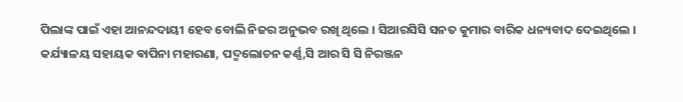ପିଲାଙ୍କ ପାଇଁ ଏହା ଆନନ୍ଦଦାୟୀ ହେବ ବୋଲି ନିଜର ଅନୁଭବ ରଖି ଥିଲେ । ସିଆରସିସି ସନତ କୁମାର ବାରିକ ଧନ୍ୟବାଦ ଦେଇଥିଲେ ।
କର୍ଯ୍ୟାଳୟ ସହାୟକ ଵାପିନା ମହାରଣା, ପଦ୍ମଲୋଚନ କର୍ଣ୍ଣ,ସି ଆର ସି ସି ନିରଞ୍ଜନ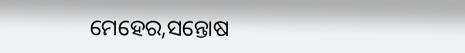ମେହେର,ସନ୍ତୋଷ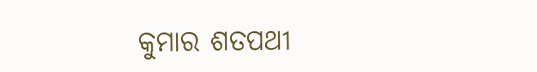କୁମାର ଶତପଥୀ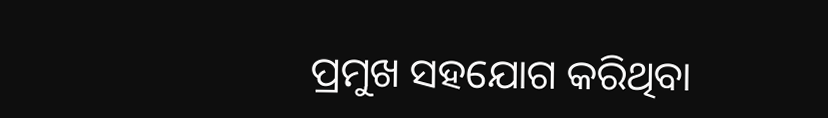ପ୍ରମୁଖ ସହଯୋଗ କରିଥିବା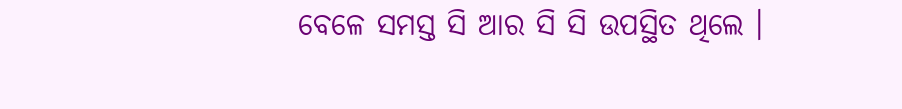ବେଳେ ସମସ୍ତ ସି ଆର ସି ସି ଉପସ୍ଥିତ ଥିଲେ ।